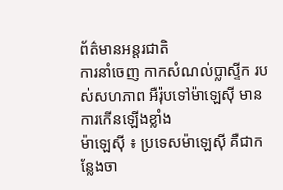ព័ត៌មានអន្តរជាតិ
ការនាំចេញ កាកសំណល់ប្លាស្ទីក របស់សហភាព អឺរ៉ុបទៅម៉ាឡេស៊ី មានការកើនឡើងខ្លាំង
ម៉ាឡេស៊ី ៖ ប្រទេសម៉ាឡេស៊ី គឺជាកន្លែងចា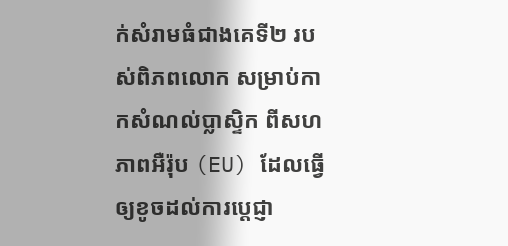ក់សំរាមធំជាងគេទី២ របស់ពិភពលោក សម្រាប់កាកសំណល់ប្លាស្ទិក ពីសហភាពអឺរ៉ុប (EU) ដែលធ្វើឲ្យខូចដល់ការប្តេជ្ញា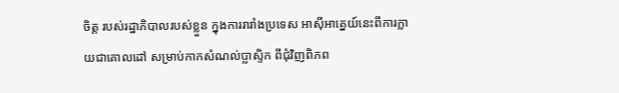ចិត្ត របស់រដ្ឋាភិបាលរបស់ខ្លួន ក្នុងការរារាំងប្រទេស អាស៊ីអាគ្នេយ៍នេះពីការក្លាយជាគោលដៅ សម្រាប់កាកសំណល់ប្លាស្ទិក ពីជុំវិញពិភព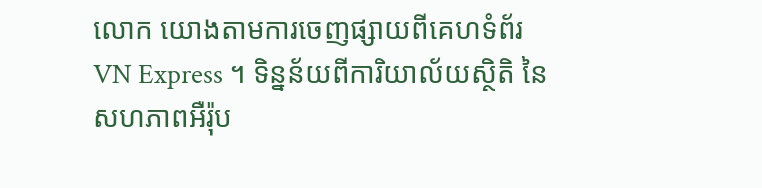លោក យោងតាមការចេញផ្សាយពីគេហទំព័រ VN Express ។ ទិន្នន័យពីការិយាល័យស្ថិតិ នៃសហភាពអឺរ៉ុប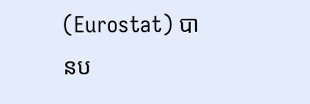(Eurostat) បានប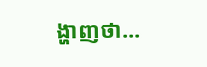ង្ហាញថា...